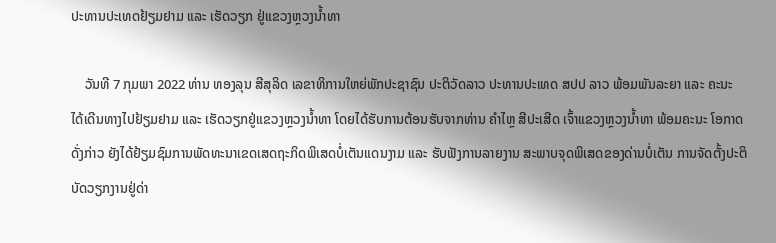ປະທານປະເທດຢ້ຽມຢາມ ແລະ ເຮັດວຽກ ຢູ່ແຂວງຫຼວງນໍ້າທາ

    ວັນທີ 7 ກຸມພາ 2022 ທ່ານ ທອງລຸນ ສີສຸລິດ ເລຂາທິການໃຫຍ່ພັກປະຊາຊົນ ປະຕິວັດລາວ ປະທານປະເທດ ສປປ ລາວ ພ້ອມພັນລະຍາ ແລະ ຄະນະ ໄດ້ເດີນທາງໄປຢ້ຽມຢາມ ແລະ ເຮັດວຽກຢູ່ແຂວງຫຼວງນໍ້າທາ ໂດຍໄດ້ຮັບການຕ້ອນຮັບຈາກທ່ານ ຄຳໄຫຼ ສີປະເສີດ ເຈົ້າແຂວງຫຼວງນ້ຳທາ ພ້ອມຄະນະ ໂອກາດດັ່ງກ່າວ ຍັງໄດ້ຢ້ຽມຊົມການພັດທະນາເຂດເສດຖະກິດພິເສດບໍ່ເຕັນແດນງາມ ແລະ ຮັບຟັງການລາຍງານ ສະພາບຈຸດພິເສດຂອງດ່ານບໍ່ເຕັນ ການຈັດຕັ້ງປະຕິບັດວຽກງານຢູ່ດ່າ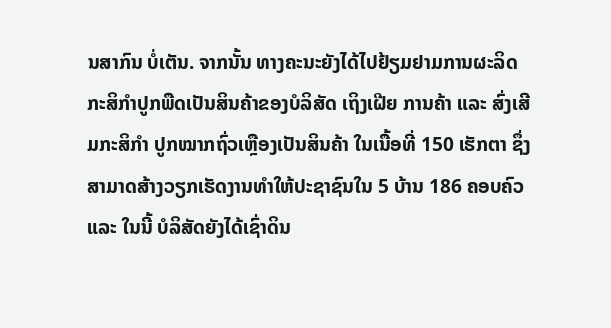ນສາກົນ ບໍ່ເຕັນ. ຈາກນັ້ນ ທາງຄະນະຍັງໄດ້ໄປຢ້ຽມຢາມການຜະລິດກະສິກໍາປູກພືດເປັນສິນຄ້າຂອງບໍລິສັດ ເຖິງເຝີຍ ການຄ້າ ແລະ ສົ່ງເສີມກະສິກຳ ປູກໝາກຖົ່ວເຫຼືອງເປັນສິນຄ້າ ໃນເນື້ອທີ່ 150 ເຮັກຕາ ຊຶ່ງສາມາດສ້າງວຽກເຮັດງານທໍາໃຫ້ປະຊາຊົນໃນ 5 ບ້ານ 186 ຄອບຄົວ ແລະ ໃນນີ້ ບໍລິສັດຍັງໄດ້ເຊົ່າດິນ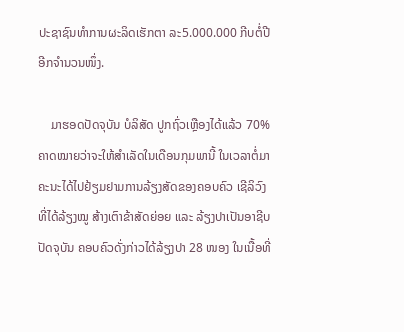ປະຊາຊົນທໍາການຜະລິດເຮັກຕາ ລະ5.000.000 ກີບຕໍ່ປີ ອີກຈຳນວນໜຶ່ງ.

    ມາຮອດປັດຈຸບັນ ບໍລິສັດ ປູກຖົ່ວເຫຼືອງໄດ້ແລ້ວ 70% ຄາດໝາຍວ່າຈະໃຫ້ສຳເລັດໃນເດືອນກຸມພານີ້ ໃນເວລາຕໍ່ມາ ຄະນະໄດ້ໄປຢ້ຽມຢາມການລ້ຽງສັດຂອງຄອບຄົວ ເຊີລິວົງ ທີ່ໄດ້ລ້ຽງໝູ ສ້າງເຕົາຂ້າສັດຍ່ອຍ ແລະ ລ້ຽງປາເປັນອາຊີບ ປັດຈຸບັນ ຄອບຄົວດັ່ງກ່າວໄດ້ລ້ຽງປາ 28 ໜອງ ໃນເນື້ອທີ່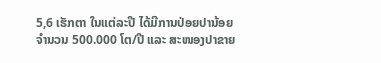5,6 ເຮັກຕາ ໃນແຕ່ລະປີ ໄດ້ມີການປ່ອຍປານ້ອຍຈຳນວນ 500.000 ໂຕ/ປີ ແລະ ສະໜອງປາຂາຍ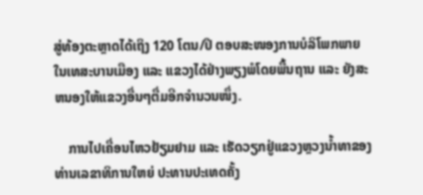ສູ່ທ້ອງຕະຫຼາດໄດ້ເຖິງ 120 ໂຕນ/ປີ ຕອບສະໜອງການບໍລິໂພກພາຍໃນເທສະບານເມືອງ ແລະ ແຂວງໄດ້ຢ່າງພຽງພໍໂດຍພື້ນຖານ ແລະ ຍັງສະຫນອງໃຫ້ແຂວງອື່ນໆຕື່ມອີກຈຳນວນໜຶ່ງ.

    ການໄປເຄື່ອນໄຫວຢ້ຽມຢາມ ແລະ ເຮັດວຽກຢູ່ແຂວງຫຼວງນໍ້າທາຂອງທ່ານເລຂາທິການໃຫຍ່ ປະທານປະເທດຄັ້ງ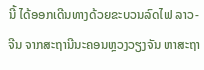ນີ້ ໄດ້ອອກເດີນທາງດ້ວຍຂະບວນລົດໄຟ ລາວ-ຈີນ ຈາກສະຖານີນະຄອນຫຼວງວຽງຈັນ ຫາສະຖາ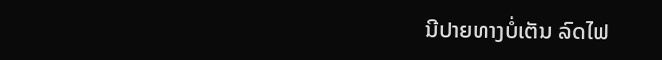ນີປາຍທາງບໍ່ເຕັນ ລົດໄຟ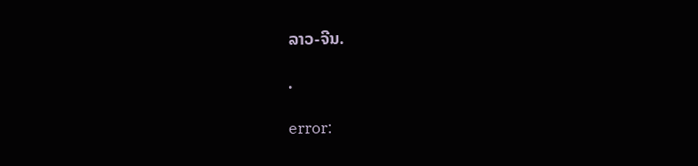ລາວ-ຈີນ.

.

error: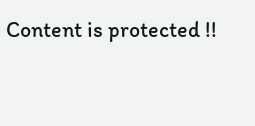Content is protected !!